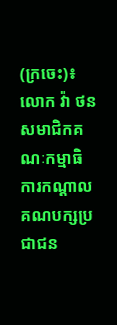(ក្រចេះ)៖ លោក វ៉ា ថន សមាជិកគណៈកម្មាធិការកណ្ដាលគណបក្សប្រជាជន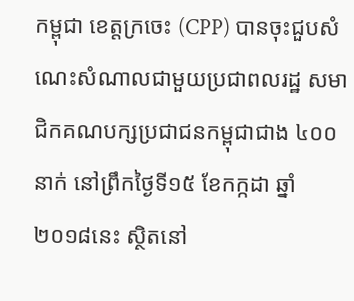កម្ពុជា ខេត្តក្រចេះ (CPP) បានចុះជួបសំណេះសំណាលជាមួយប្រជាពលរដ្ឋ សមាជិកគណបក្សប្រជាជនកម្ពុជាជាង ៤០០នាក់ នៅព្រឹកថ្ងៃទី១៥ ខែកក្កដា ឆ្នាំ២០១៨នេះ ស្ថិតនៅ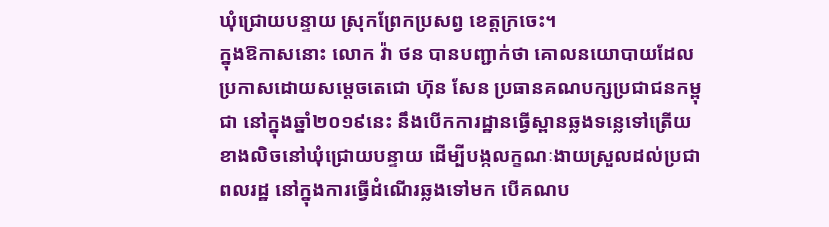ឃុំជ្រោយបន្ទាយ ស្រុកព្រែកប្រសព្វ ខេត្តក្រចេះ។
ក្នុងឱកាសនោះ លោក វ៉ា ថន បានបញ្ជាក់ថា គោលនយោបាយដែលប្រកាសដោយសម្ដេចតេជោ ហ៊ុន សែន ប្រធានគណបក្សប្រជាជនកម្ពុជា នៅក្នុងឆ្នាំ២០១៩នេះ នឹងបើកការដ្ឋានធ្វើស្ពានឆ្លងទន្លេទៅត្រើយខាងលិចនៅឃុំជ្រោយបន្ទាយ ដើម្បីបង្កលក្ខណៈងាយស្រួលដល់ប្រជាពលរដ្ឋ នៅក្នុងការធ្វើដំណើរឆ្លងទៅមក បើគណប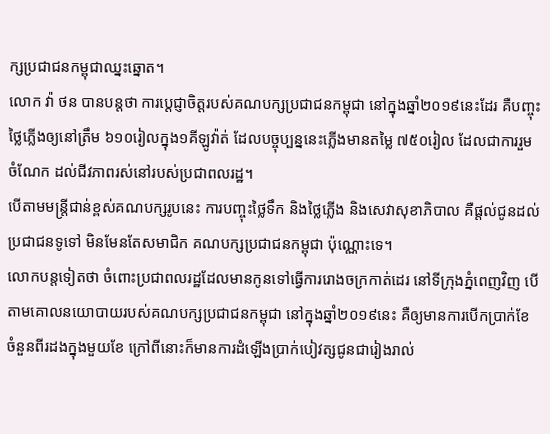ក្សប្រជាជនកម្ពុជាឈ្នះឆ្នោត។
លោក វ៉ា ថន បានបន្តថា ការប្ដេជ្ញាចិត្តរបស់គណបក្សប្រជាជនកម្ពុជា នៅក្នុងឆ្នាំ២០១៩នេះដែរ គឺបញ្ចុះថ្លៃភ្លើងឲ្យនៅត្រឹម ៦១០រៀលក្នុង១គីឡូវ៉ាត់ ដែលបច្ចុប្បន្ននេះភ្លើងមានតម្លៃ ៧៥០រៀល ដែលជាការរួមចំណែក ដល់ជីវភាពរស់នៅរបស់ប្រជាពលរដ្ឋ។
បើតាមមន្ត្រីជាន់ខ្ពស់គណបក្សរូបនេះ ការបញ្ចុះថ្លៃទឹក និងថ្លៃភ្លើង និងសេវាសុខាភិបាល គឺផ្ដល់ជូនដល់ប្រជាជនទូទៅ មិនមែនតែសមាជិក គណបក្សប្រជាជនកម្ពុជា ប៉ុណ្ណោះទេ។
លោកបន្តទៀតថា ចំពោះប្រជាពលរដ្ឋដែលមានកូនទៅធ្វើការរោងចក្រកាត់ដេរ នៅទីក្រុងភ្នំពេញវិញ បើតាមគោលនយោបាយរបស់គណបក្សប្រជាជនកម្ពុជា នៅក្នុងឆ្នាំ២០១៩នេះ គឺឲ្យមានការបើកប្រាក់ខែចំនួនពីរដងក្នុងមួយខែ ក្រៅពីនោះក៏មានការដំឡើងប្រាក់បៀវត្សជូនជារៀងរាល់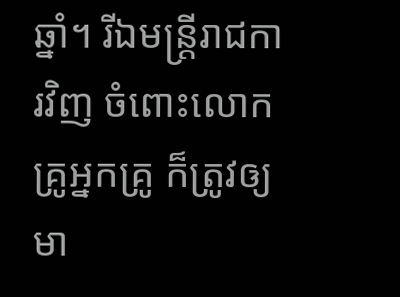ឆ្នាំ។ រីឯមន្ត្រីរាជការវិញ ចំពោះលោកគ្រូអ្នកគ្រូ ក៏ត្រូវឲ្យមា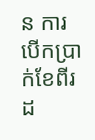ន ការបើកប្រាក់ខែពីរដ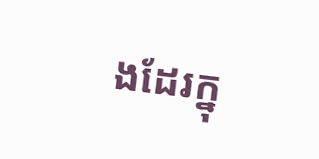ងដែរក្នុ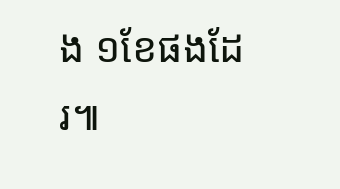ង ១ខែផងដែរ៕